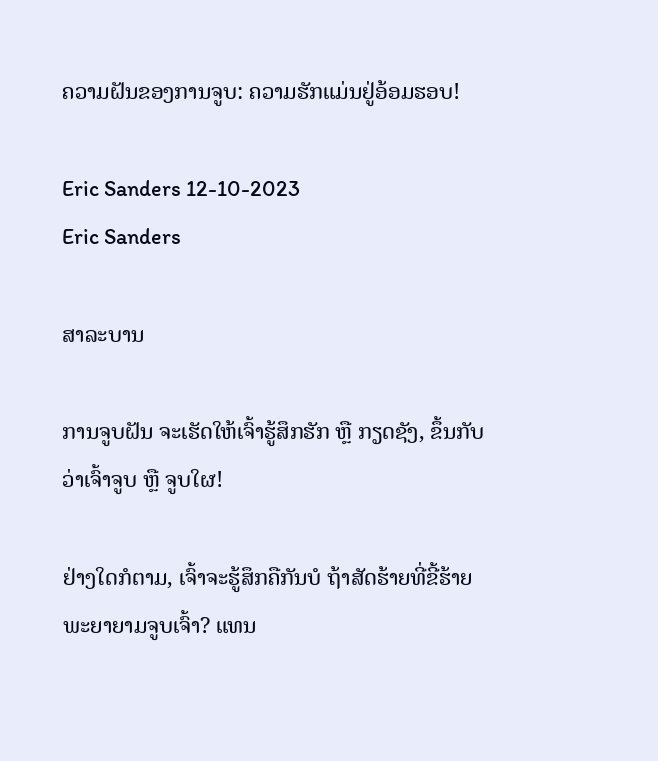ຄວາມຝັນຂອງການຈູບ: ຄວາມຮັກແມ່ນຢູ່ອ້ອມຮອບ!

Eric Sanders 12-10-2023
Eric Sanders

ສາລະບານ

ການຈູບຝັນ ຈະເຮັດໃຫ້ເຈົ້າຮູ້ສຶກຮັກ ຫຼື ກຽດຊັງ, ຂຶ້ນກັບວ່າເຈົ້າຈູບ ຫຼື ຈູບໃຜ!

ຢ່າງໃດກໍຕາມ, ເຈົ້າຈະຮູ້ສຶກຄືກັນບໍ ຖ້າສັດຮ້າຍທີ່ຂີ້ຮ້າຍພະຍາຍາມຈູບເຈົ້າ? ແທນ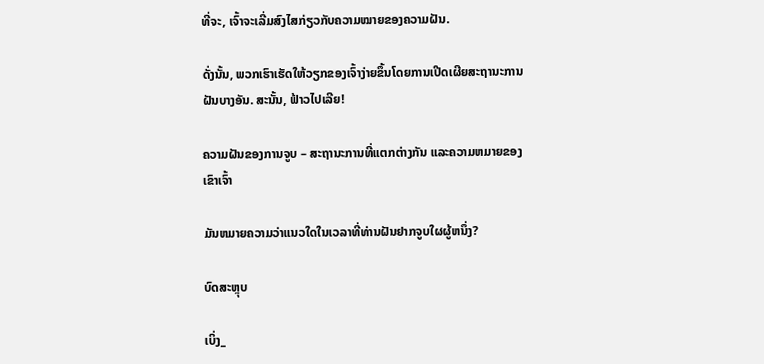ທີ່ຈະ, ເຈົ້າຈະເລີ່ມສົງໄສກ່ຽວກັບຄວາມໝາຍຂອງຄວາມຝັນ.

ດັ່ງນັ້ນ, ພວກເຮົາເຮັດໃຫ້ວຽກຂອງເຈົ້າງ່າຍຂຶ້ນໂດຍການເປີດເຜີຍສະຖານະການຝັນບາງອັນ. ສະນັ້ນ, ຟ້າວໄປເລີຍ!

ຄວາມຝັນຂອງການຈູບ – ສະຖານະການທີ່ແຕກຕ່າງກັນ ແລະຄວາມຫມາຍຂອງເຂົາເຈົ້າ

ມັນຫມາຍຄວາມວ່າແນວໃດໃນເວລາທີ່ທ່ານຝັນຢາກຈູບໃຜຜູ້ຫນຶ່ງ?

ບົດສະຫຼຸບ

ເບິ່ງ_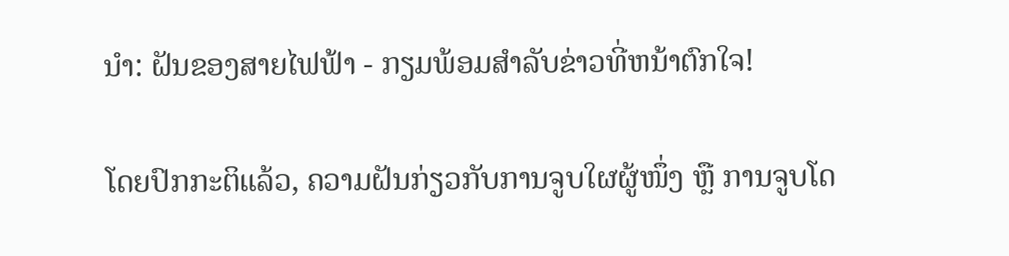ນຳ: ຝັນຂອງສາຍໄຟຟ້າ - ກຽມພ້ອມສໍາລັບຂ່າວທີ່ຫນ້າຕົກໃຈ!

ໂດຍປົກກະຕິແລ້ວ, ຄວາມຝັນກ່ຽວກັບການຈູບໃຜຜູ້ໜຶ່ງ ຫຼື ການຈູບໂດ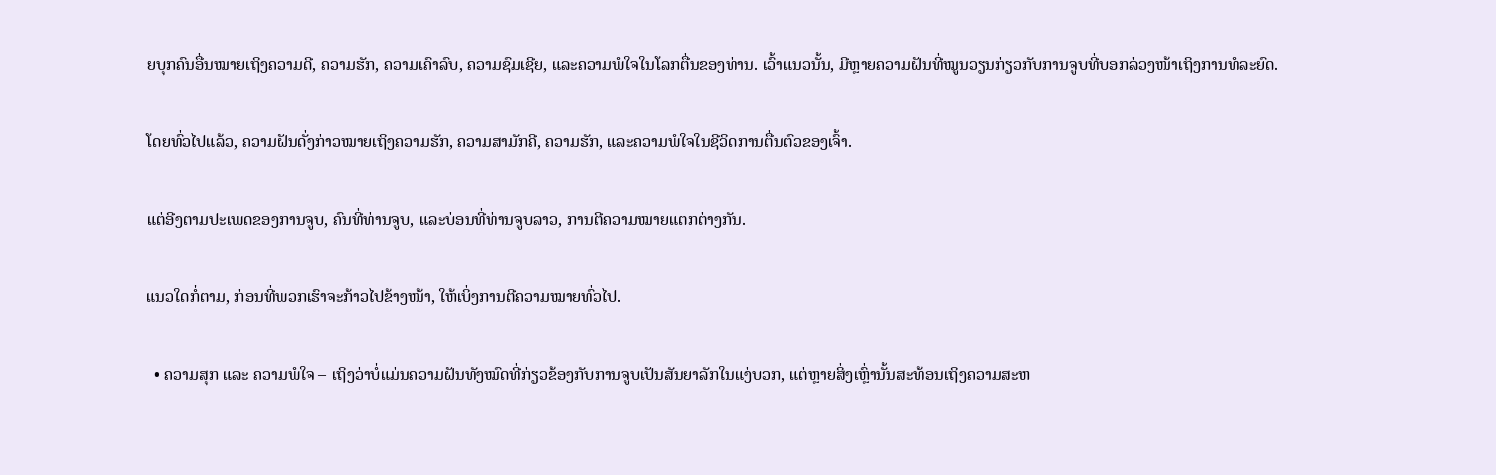ຍບຸກຄົນອື່ນໝາຍເຖິງຄວາມດີ, ຄວາມຮັກ, ຄວາມເຄົາລົບ, ຄວາມຊົມເຊີຍ, ແລະຄວາມພໍໃຈໃນໂລກຕື່ນຂອງທ່ານ. ເວົ້າແນວນັ້ນ, ມີຫຼາຍຄວາມຝັນທີ່ໝູນວຽນກ່ຽວກັບການຈູບທີ່ບອກລ່ວງໜ້າເຖິງການທໍລະຍົດ.

ໂດຍທົ່ວໄປແລ້ວ, ຄວາມຝັນດັ່ງກ່າວໝາຍເຖິງຄວາມຮັກ, ຄວາມສາມັກຄີ, ຄວາມຮັກ, ແລະຄວາມພໍໃຈໃນຊີວິດການຕື່ນຕົວຂອງເຈົ້າ.

ແຕ່ອີງຕາມປະເພດຂອງການຈູບ, ຄົນທີ່ທ່ານຈູບ, ແລະບ່ອນທີ່ທ່ານຈູບລາວ, ການຕີຄວາມໝາຍແຕກຕ່າງກັນ.

ແນວໃດກໍ່ຕາມ, ກ່ອນທີ່ພວກເຮົາຈະກ້າວໄປຂ້າງໜ້າ, ໃຫ້ເບິ່ງການຕີຄວາມໝາຍທົ່ວໄປ.

  • ຄວາມສຸກ ແລະ ຄວາມພໍໃຈ – ເຖິງວ່າບໍ່ແມ່ນຄວາມຝັນທັງໝົດທີ່ກ່ຽວຂ້ອງກັບການຈູບເປັນສັນຍາລັກໃນແງ່ບວກ, ແຕ່ຫຼາຍສິ່ງເຫຼົ່ານັ້ນສະທ້ອນເຖິງຄວາມສະຫ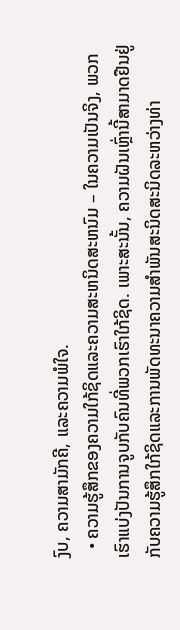ງົບ, ຄວາມສາມັກຄີ, ແລະຄວາມພໍໃຈ.
  • ຄວາມຮູ້ສຶກຂອງຄວາມໃກ້ຊິດແລະຄວາມສະຫນິດສະຫນົມ – ໃນຄວາມເປັນຈິງ, ພວກເຮົາແບ່ງປັນການຈູບກັບຄົນທີ່ພວກເຮົາໃກ້ຊິດ. ເພາະສະນັ້ນ, ຄວາມຝັນເຫຼົ່ານີ້ສາມາດຢືນຢູ່ກັບຄວາມຮູ້ສຶກໃກ້ຊິດແລະການພັດທະນາຄວາມສໍາພັນສະນິດສະນິດລະຫວ່າງທ່າ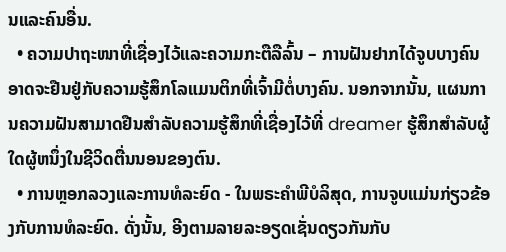ນແລະຄົນອື່ນ.
  • ຄວາມປາຖະໜາທີ່ເຊື່ອງໄວ້ແລະຄວາມກະຕືລືລົ້ນ – ການຝັນຢາກໄດ້ຈູບບາງຄົນອາດຈະຢືນຢູ່ກັບຄວາມຮູ້ສຶກໂລແມນຕິກທີ່ເຈົ້າມີຕໍ່ບາງຄົນ. ນອກຈາກນັ້ນ, ແຜນການຄວາມຝັນສາມາດຢືນສໍາລັບຄວາມຮູ້ສຶກທີ່ເຊື່ອງໄວ້ທີ່ dreamer ຮູ້ສຶກສໍາລັບຜູ້ໃດຜູ້ຫນຶ່ງໃນຊີວິດຕື່ນນອນຂອງຕົນ.
  • ການຫຼອກລວງແລະການທໍລະຍົດ - ໃນພຣະຄໍາພີບໍລິສຸດ, ການຈູບແມ່ນກ່ຽວຂ້ອງກັບການທໍລະຍົດ. ດັ່ງນັ້ນ, ອີງຕາມລາຍລະອຽດເຊັ່ນດຽວກັນກັບ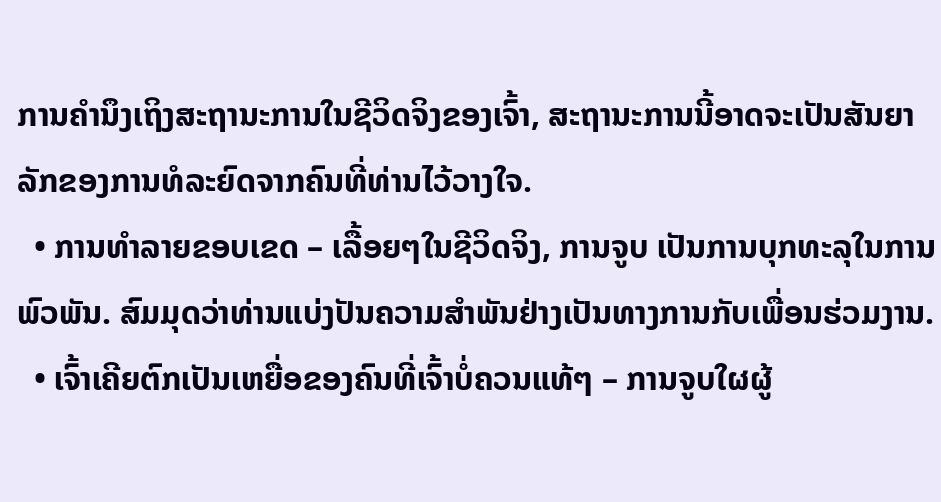ການຄໍານຶງເຖິງສະຖານະການໃນຊີວິດຈິງຂອງເຈົ້າ, ສະຖານະການນີ້ອາດຈະເປັນສັນຍາລັກຂອງການທໍລະຍົດຈາກຄົນທີ່ທ່ານໄວ້ວາງໃຈ.
  • ການທໍາລາຍຂອບເຂດ – ເລື້ອຍໆໃນຊີວິດຈິງ, ການຈູບ ເປັນການບຸກທະລຸໃນການພົວພັນ. ສົມມຸດວ່າທ່ານແບ່ງປັນຄວາມສໍາພັນຢ່າງເປັນທາງການກັບເພື່ອນຮ່ວມງານ.
  • ເຈົ້າເຄີຍຕົກເປັນເຫຍື່ອຂອງຄົນທີ່ເຈົ້າບໍ່ຄວນແທ້ໆ – ການຈູບໃຜຜູ້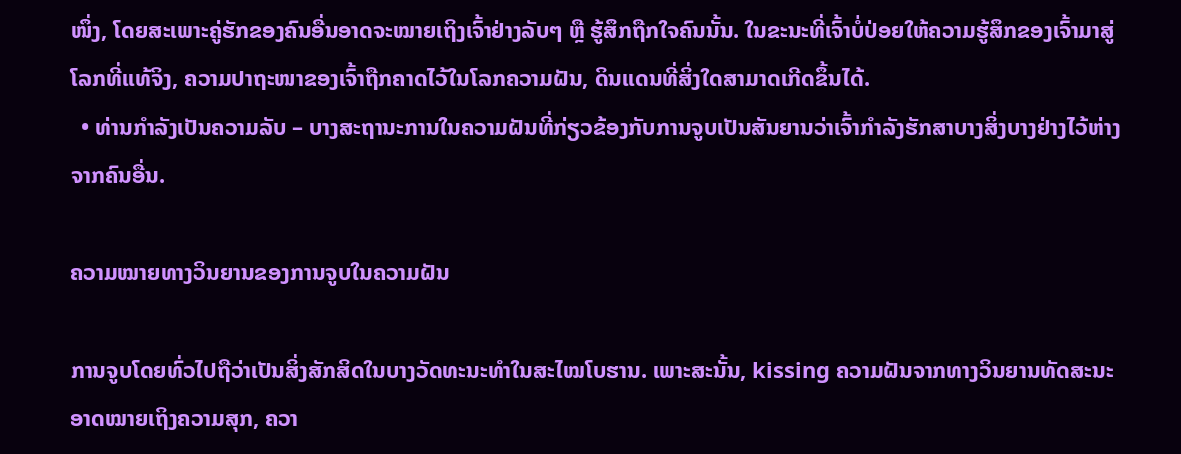ໜຶ່ງ, ໂດຍສະເພາະຄູ່ຮັກຂອງຄົນອື່ນອາດຈະໝາຍເຖິງເຈົ້າຢ່າງລັບໆ ຫຼື ຮູ້ສຶກຖືກໃຈຄົນນັ້ນ. ໃນຂະນະທີ່ເຈົ້າບໍ່ປ່ອຍໃຫ້ຄວາມຮູ້ສຶກຂອງເຈົ້າມາສູ່ໂລກທີ່ແທ້ຈິງ, ຄວາມປາຖະໜາຂອງເຈົ້າຖືກຄາດໄວ້ໃນໂລກຄວາມຝັນ, ດິນແດນທີ່ສິ່ງໃດສາມາດເກີດຂຶ້ນໄດ້.
  • ທ່ານກຳລັງເປັນຄວາມລັບ – ບາງສະຖານະການໃນຄວາມຝັນທີ່ກ່ຽວຂ້ອງກັບການຈູບເປັນສັນຍານວ່າເຈົ້າກຳລັງຮັກສາບາງສິ່ງບາງຢ່າງໄວ້ຫ່າງຈາກຄົນອື່ນ.

ຄວາມໝາຍທາງວິນຍານຂອງການຈູບໃນຄວາມຝັນ

ການຈູບໂດຍທົ່ວໄປຖືວ່າເປັນສິ່ງສັກສິດໃນບາງວັດທະນະທຳໃນສະໄໝໂບຮານ. ເພາະສະນັ້ນ, kissing ຄວາມຝັນຈາກທາງວິນຍານທັດສະນະອາດໝາຍເຖິງຄວາມສຸກ, ຄວາ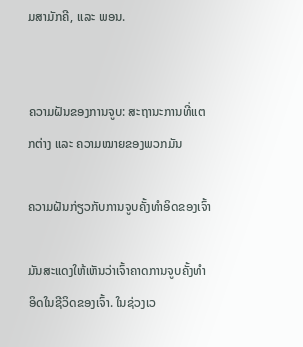ມສາມັກຄີ, ແລະ ພອນ.


ຄວາມຝັນຂອງການຈູບ: ສະຖານະການທີ່ແຕກຕ່າງ ແລະ ຄວາມໝາຍຂອງພວກມັນ

ຄວາມຝັນກ່ຽວກັບການຈູບຄັ້ງທຳອິດຂອງເຈົ້າ

ມັນສະແດງໃຫ້ເຫັນວ່າເຈົ້າຄາດການຈູບຄັ້ງທຳອິດໃນຊີວິດຂອງເຈົ້າ. ໃນຊ່ວງເວ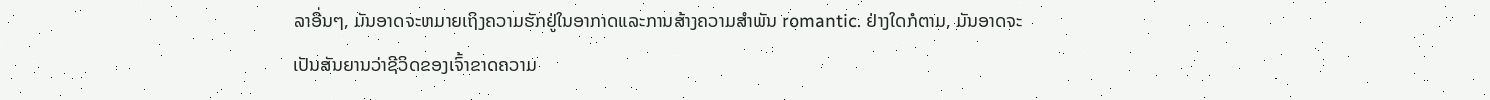ລາອື່ນໆ, ມັນອາດຈະຫມາຍເຖິງຄວາມຮັກຢູ່ໃນອາກາດແລະການສ້າງຄວາມສໍາພັນ romantic. ຢ່າງໃດກໍຕາມ, ມັນອາດຈະເປັນສັນຍານວ່າຊີວິດຂອງເຈົ້າຂາດຄວາມ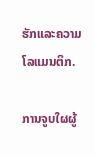ຮັກແລະຄວາມໂລແມນຕິກ.

ການຈູບໃຜຜູ້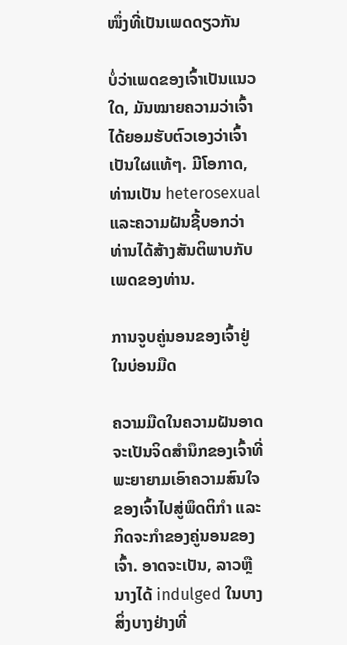ໜຶ່ງທີ່ເປັນເພດດຽວກັນ

ບໍ່ວ່າເພດຂອງເຈົ້າເປັນແນວໃດ, ມັນໝາຍຄວາມວ່າເຈົ້າໄດ້ຍອມຮັບຕົວເອງວ່າເຈົ້າເປັນໃຜແທ້ໆ. ມີໂອກາດ, ທ່ານເປັນ heterosexual ແລະຄວາມຝັນຊີ້ບອກວ່າທ່ານໄດ້ສ້າງສັນຕິພາບກັບເພດຂອງທ່ານ.

ການຈູບຄູ່ນອນຂອງເຈົ້າຢູ່ໃນບ່ອນມືດ

ຄວາມມືດໃນຄວາມຝັນອາດຈະເປັນຈິດສຳນຶກຂອງເຈົ້າທີ່ພະຍາຍາມເອົາຄວາມສົນໃຈຂອງເຈົ້າໄປສູ່ພຶດຕິກຳ ແລະ ກິດຈະກຳຂອງຄູ່ນອນຂອງເຈົ້າ. ອາດຈະເປັນ, ລາວຫຼືນາງໄດ້ indulged ໃນບາງສິ່ງບາງຢ່າງທີ່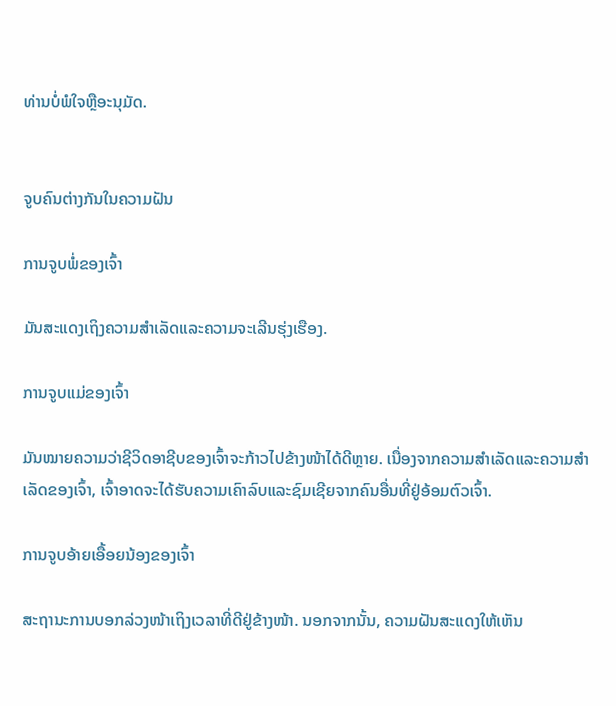ທ່ານບໍ່ພໍໃຈຫຼືອະນຸມັດ.


ຈູບຄົນຕ່າງກັນໃນຄວາມຝັນ

ການຈູບພໍ່ຂອງເຈົ້າ

ມັນສະແດງເຖິງຄວາມສຳເລັດແລະຄວາມຈະເລີນຮຸ່ງເຮືອງ.

ການຈູບແມ່ຂອງເຈົ້າ

ມັນໝາຍຄວາມວ່າຊີວິດອາຊີບຂອງເຈົ້າຈະກ້າວໄປຂ້າງໜ້າໄດ້ດີຫຼາຍ. ເນື່ອງຈາກຄວາມສໍາເລັດແລະຄວາມສໍາເລັດຂອງເຈົ້າ, ເຈົ້າອາດຈະໄດ້ຮັບຄວາມເຄົາລົບແລະຊົມເຊີຍຈາກຄົນອື່ນທີ່ຢູ່ອ້ອມຕົວເຈົ້າ.

ການຈູບອ້າຍເອື້ອຍນ້ອງຂອງເຈົ້າ

ສະຖານະການບອກລ່ວງໜ້າເຖິງເວລາທີ່ດີຢູ່ຂ້າງໜ້າ. ນອກຈາກນັ້ນ, ຄວາມຝັນສະແດງໃຫ້ເຫັນ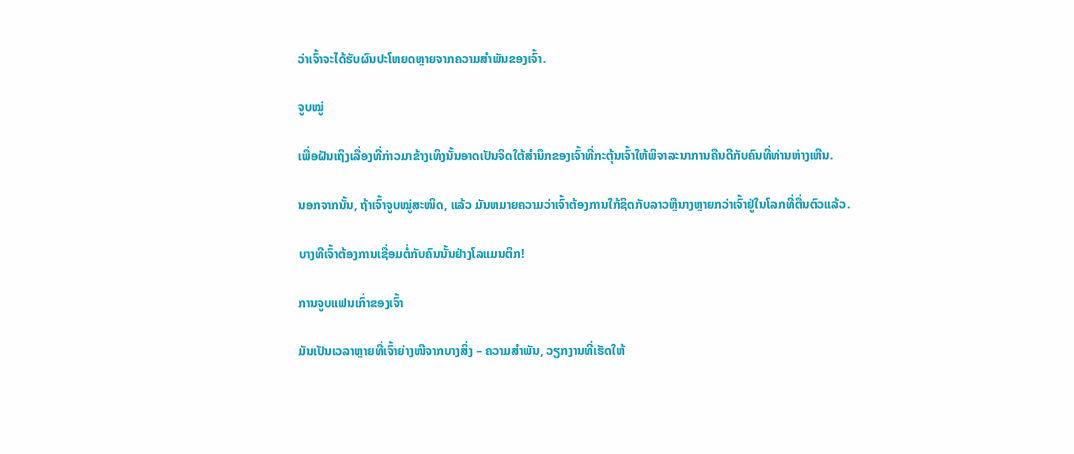ວ່າເຈົ້າຈະໄດ້ຮັບຜົນປະໂຫຍດຫຼາຍຈາກຄວາມສຳພັນຂອງເຈົ້າ.

ຈູບໝູ່

ເພື່ອຝັນເຖິງເລື່ອງທີ່ກ່າວມາຂ້າງເທິງນັ້ນອາດເປັນຈິດໃຕ້ສຳນຶກຂອງເຈົ້າທີ່ກະຕຸ້ນເຈົ້າໃຫ້ພິຈາລະນາການຄືນດີກັບຄົນທີ່ທ່ານຫ່າງເຫີນ.

ນອກຈາກນັ້ນ, ຖ້າເຈົ້າຈູບໝູ່ສະໜິດ, ແລ້ວ ມັນຫມາຍຄວາມວ່າເຈົ້າຕ້ອງການໃກ້ຊິດກັບລາວຫຼືນາງຫຼາຍກວ່າເຈົ້າຢູ່ໃນໂລກທີ່ຕື່ນຕົວແລ້ວ.

ບາງທີເຈົ້າຕ້ອງການເຊື່ອມຕໍ່ກັບຄົນນັ້ນຢ່າງໂລແມນຕິກ!

ການຈູບແຟນເກົ່າຂອງເຈົ້າ

ມັນເປັນເວລາຫຼາຍທີ່ເຈົ້າຍ່າງໜີຈາກບາງສິ່ງ – ຄວາມສຳພັນ, ວຽກງານທີ່ເຮັດໃຫ້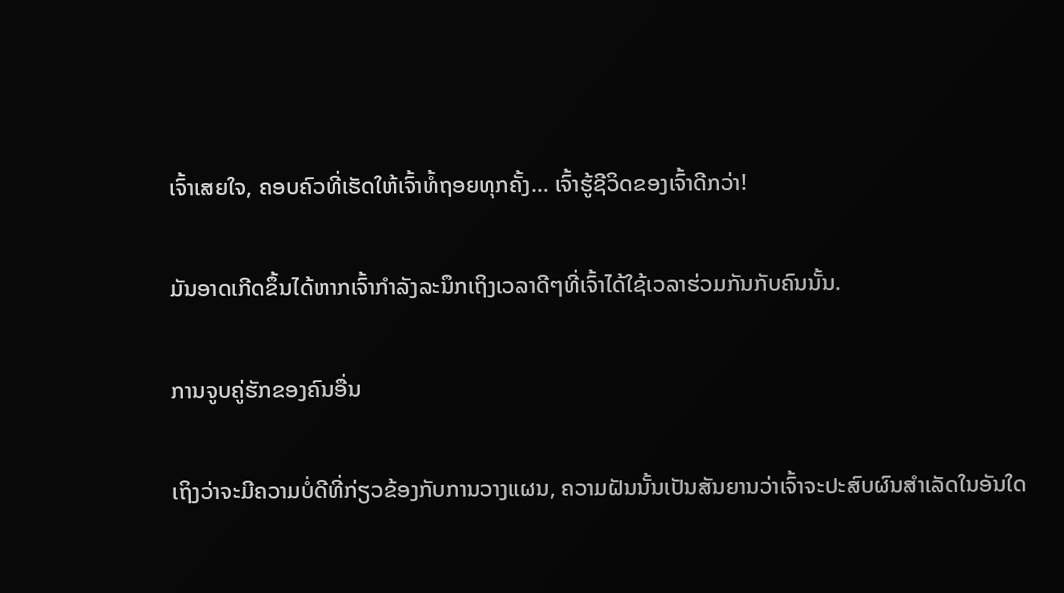ເຈົ້າເສຍໃຈ, ຄອບຄົວທີ່ເຮັດໃຫ້ເຈົ້າທໍ້ຖອຍທຸກຄັ້ງ… ເຈົ້າຮູ້ຊີວິດຂອງເຈົ້າດີກວ່າ!

ມັນອາດເກີດຂຶ້ນໄດ້ຫາກເຈົ້າກຳລັງລະນຶກເຖິງເວລາດີໆທີ່ເຈົ້າໄດ້ໃຊ້ເວລາຮ່ວມກັນກັບຄົນນັ້ນ.

ການຈູບຄູ່ຮັກຂອງຄົນອື່ນ

ເຖິງວ່າຈະມີຄວາມບໍ່ດີທີ່ກ່ຽວຂ້ອງກັບການວາງແຜນ, ຄວາມຝັນນັ້ນເປັນສັນຍານວ່າເຈົ້າຈະປະສົບຜົນສໍາເລັດໃນອັນໃດ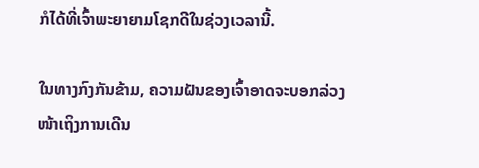ກໍໄດ້ທີ່ເຈົ້າພະຍາຍາມໂຊກດີໃນຊ່ວງເວລານີ້.

ໃນທາງກົງກັນຂ້າມ, ຄວາມຝັນຂອງເຈົ້າອາດຈະບອກລ່ວງໜ້າເຖິງການເດີນ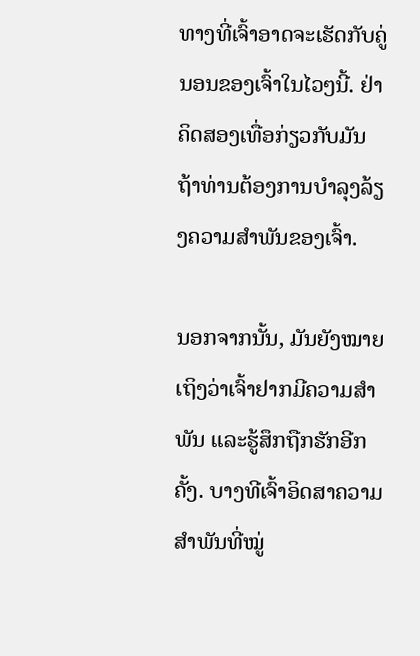ທາງທີ່ເຈົ້າອາດຈະເຮັດກັບຄູ່ນອນຂອງເຈົ້າໃນໄວໆນີ້. ຢ່າຄິດສອງເທື່ອກ່ຽວກັບມັນຖ້າທ່ານຕ້ອງການບໍາລຸງລ້ຽງຄວາມສໍາພັນຂອງເຈົ້າ.

ນອກຈາກນັ້ນ, ມັນຍັງໝາຍເຖິງວ່າເຈົ້າຢາກມີຄວາມສໍາພັນ ແລະຮູ້ສຶກຖືກຮັກອີກຄັ້ງ. ບາງທີເຈົ້າອິດສາຄວາມສຳພັນທີ່ໝູ່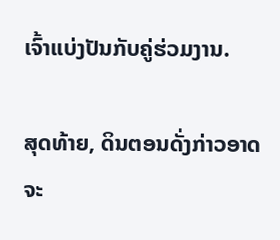ເຈົ້າແບ່ງປັນກັບຄູ່ຮ່ວມງານ.

ສຸດທ້າຍ, ດິນຕອນດັ່ງກ່າວອາດຈະ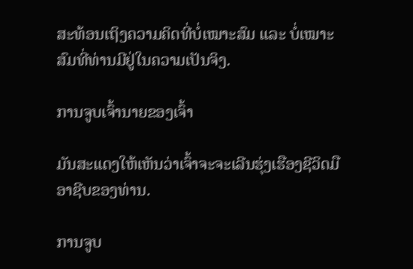ສະທ້ອນເຖິງຄວາມຄິດທີ່ບໍ່ເໝາະສົມ ແລະ ບໍ່ເໝາະສົມທີ່ທ່ານມີຢູ່ໃນຄວາມເປັນຈິງ.

ການຈູບເຈົ້ານາຍຂອງເຈົ້າ

ມັນສະແດງໃຫ້ເຫັນວ່າເຈົ້າຈະຈະເລີນຮຸ່ງເຮືອງຊີວິດມືອາຊີບຂອງທ່ານ.

ການຈູບ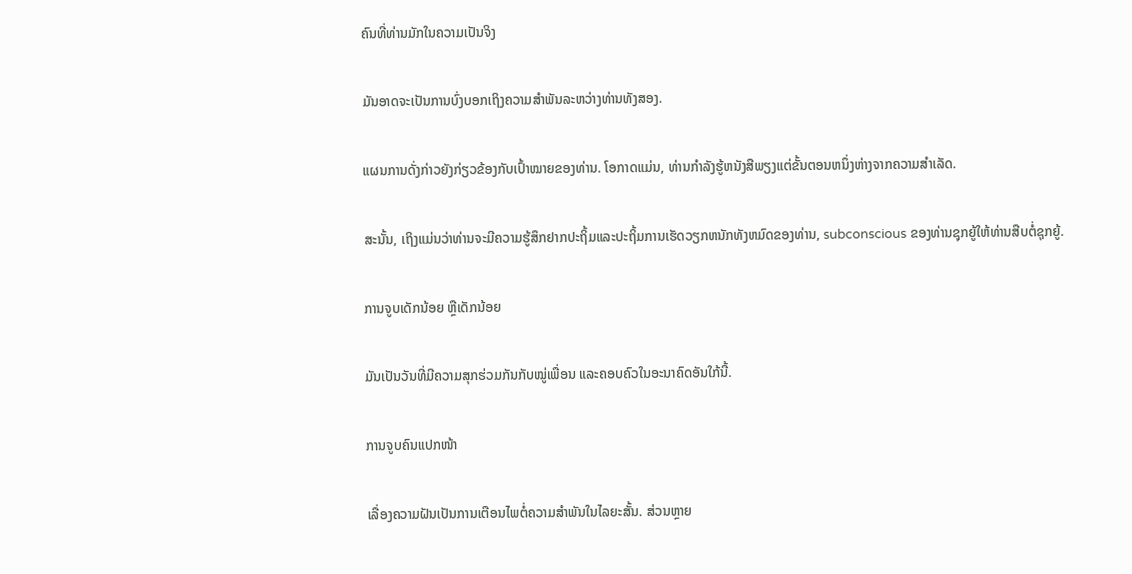ຄົນທີ່ທ່ານມັກໃນຄວາມເປັນຈິງ

ມັນອາດຈະເປັນການບົ່ງບອກເຖິງຄວາມສຳພັນລະຫວ່າງທ່ານທັງສອງ.

ແຜນການດັ່ງກ່າວຍັງກ່ຽວຂ້ອງກັບເປົ້າໝາຍຂອງທ່ານ. ໂອກາດແມ່ນ, ທ່ານກໍາລັງຮູ້ຫນັງສືພຽງແຕ່ຂັ້ນຕອນຫນຶ່ງຫ່າງຈາກຄວາມສໍາເລັດ.

ສະນັ້ນ, ເຖິງແມ່ນວ່າທ່ານຈະມີຄວາມຮູ້ສຶກຢາກປະຖິ້ມແລະປະຖິ້ມການເຮັດວຽກຫນັກທັງຫມົດຂອງທ່ານ, subconscious ຂອງທ່ານຊຸກຍູ້ໃຫ້ທ່ານສືບຕໍ່ຊຸກຍູ້.

ການຈູບເດັກນ້ອຍ ຫຼືເດັກນ້ອຍ

ມັນເປັນວັນທີ່ມີຄວາມສຸກຮ່ວມກັນກັບໝູ່ເພື່ອນ ແລະຄອບຄົວໃນອະນາຄົດອັນໃກ້ນີ້.

ການຈູບຄົນແປກໜ້າ

ເລື່ອງຄວາມຝັນເປັນການເຕືອນໄພຕໍ່ຄວາມສຳພັນໃນໄລຍະສັ້ນ. ສ່ວນຫຼາຍ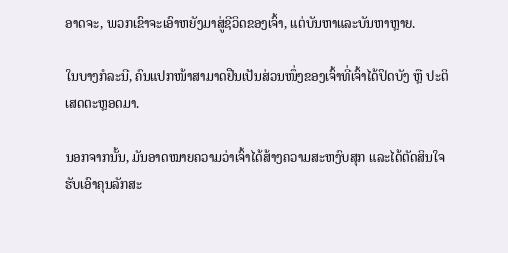ອາດຈະ, ພວກເຂົາຈະເອົາຫຍັງມາສູ່ຊີວິດຂອງເຈົ້າ, ແຕ່ບັນຫາແລະບັນຫາຫຼາຍ.

ໃນບາງກໍລະນີ, ຄົນແປກໜ້າສາມາດຢືນເປັນສ່ວນໜຶ່ງຂອງເຈົ້າທີ່ເຈົ້າໄດ້ປິດບັງ ຫຼື ປະຕິເສດຕະຫຼອດມາ.

ນອກຈາກນັ້ນ, ມັນອາດໝາຍຄວາມວ່າເຈົ້າໄດ້ສ້າງຄວາມສະຫງົບສຸກ ແລະໄດ້ຕັດສິນໃຈຮັບເອົາຄຸນລັກສະ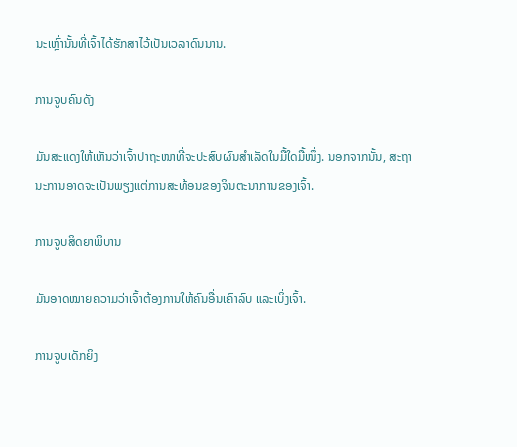ນະເຫຼົ່ານັ້ນທີ່ເຈົ້າໄດ້ຮັກສາໄວ້ເປັນເວລາດົນນານ.

ການຈູບຄົນດັງ

ມັນສະແດງໃຫ້ເຫັນວ່າເຈົ້າປາຖະໜາທີ່ຈະປະສົບຜົນສໍາເລັດໃນມື້ໃດມື້ໜຶ່ງ. ນອກຈາກນັ້ນ, ສະຖານະການອາດຈະເປັນພຽງແຕ່ການສະທ້ອນຂອງຈິນຕະນາການຂອງເຈົ້າ.

ການຈູບສິດຍາພິບານ

ມັນອາດໝາຍຄວາມວ່າເຈົ້າຕ້ອງການໃຫ້ຄົນອື່ນເຄົາລົບ ແລະເບິ່ງເຈົ້າ.

ການຈູບເດັກຍິງ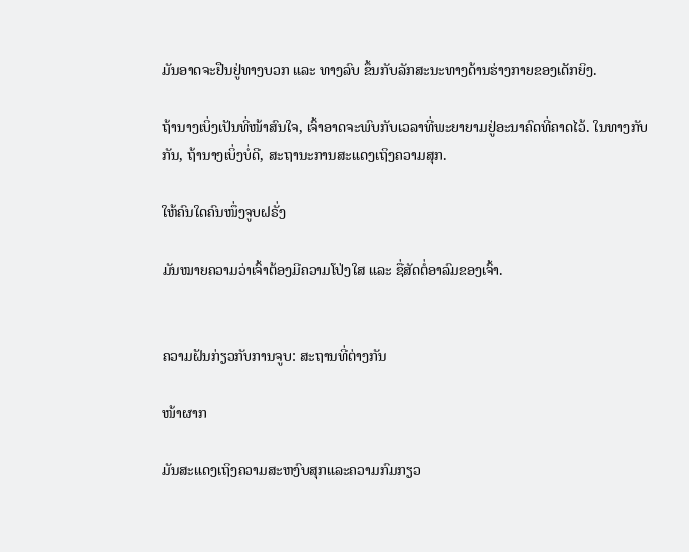ມັນອາດຈະຢືນຢູ່ທາງບວກ ແລະ ທາງລົບ ຂຶ້ນກັບລັກສະນະທາງດ້ານຮ່າງກາຍຂອງເດັກຍິງ.

ຖ້ານາງເບິ່ງເປັນທີ່ໜ້າສົນໃຈ, ເຈົ້າອາດຈະພົບກັບເວລາທີ່ພະຍາຍາມຢູ່ອະນາຄົດທີ່ຄາດໄວ້. ໃນທາງກັບກັນ, ຖ້ານາງເບິ່ງບໍ່ດີ, ສະຖານະການສະແດງເຖິງຄວາມສຸກ.

ໃຫ້ຄົນໃດຄົນໜຶ່ງຈູບຝຣັ່ງ

ມັນໝາຍຄວາມວ່າເຈົ້າຕ້ອງມີຄວາມໂປ່ງໃສ ແລະ ຊື່ສັດຕໍ່ອາລົມຂອງເຈົ້າ.


ຄວາມຝັນກ່ຽວກັບການຈູບ: ສະຖານທີ່ຕ່າງກັນ

ໜ້າຜາກ

ມັນສະແດງເຖິງຄວາມສະຫງົບສຸກແລະຄວາມກົມກຽວ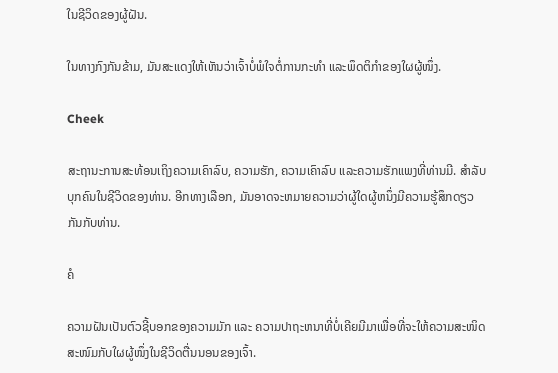ໃນຊີວິດຂອງຜູ້ຝັນ.

ໃນທາງກົງກັນຂ້າມ, ມັນສະແດງໃຫ້ເຫັນວ່າເຈົ້າບໍ່ພໍໃຈຕໍ່ການກະທຳ ແລະພຶດຕິກໍາຂອງໃຜຜູ້ໜຶ່ງ.

Cheek

ສະຖານະການສະທ້ອນເຖິງຄວາມເຄົາລົບ, ຄວາມຮັກ, ຄວາມເຄົາລົບ ແລະຄວາມຮັກແພງທີ່ທ່ານມີ. ສໍາລັບບຸກຄົນໃນຊີວິດຂອງທ່ານ. ອີກທາງເລືອກ, ມັນອາດຈະຫມາຍຄວາມວ່າຜູ້ໃດຜູ້ຫນຶ່ງມີຄວາມຮູ້ສຶກດຽວກັນກັບທ່ານ.

ຄໍ

ຄວາມຝັນເປັນຕົວຊີ້ບອກຂອງຄວາມມັກ ແລະ ຄວາມປາຖະຫນາທີ່ບໍ່ເຄີຍມີມາເພື່ອທີ່ຈະໃຫ້ຄວາມສະໜິດສະໜົມກັບໃຜຜູ້ໜຶ່ງໃນຊີວິດຕື່ນນອນຂອງເຈົ້າ.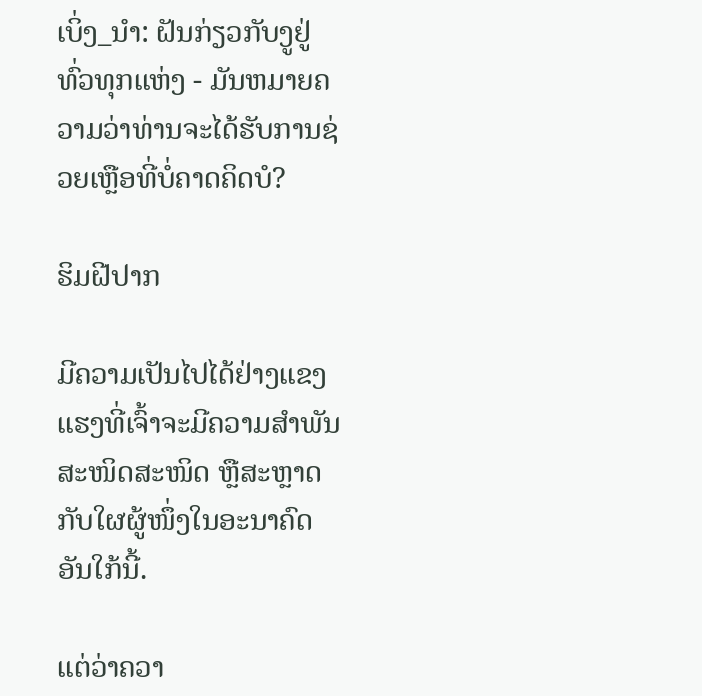ເບິ່ງ_ນຳ: ຝັນກ່ຽວກັບງູຢູ່ທົ່ວທຸກແຫ່ງ - ມັນຫມາຍຄວາມວ່າທ່ານຈະໄດ້ຮັບການຊ່ວຍເຫຼືອທີ່ບໍ່ຄາດຄິດບໍ?

ຮິມຝີປາກ

ມີຄວາມເປັນໄປໄດ້ຢ່າງແຂງແຮງທີ່ເຈົ້າຈະມີຄວາມສຳພັນສະໜິດສະໜິດ ຫຼືສະຫຼາດກັບໃຜຜູ້ໜຶ່ງໃນອະນາຄົດອັນໃກ້ນີ້.

ແຕ່ວ່າຄວາ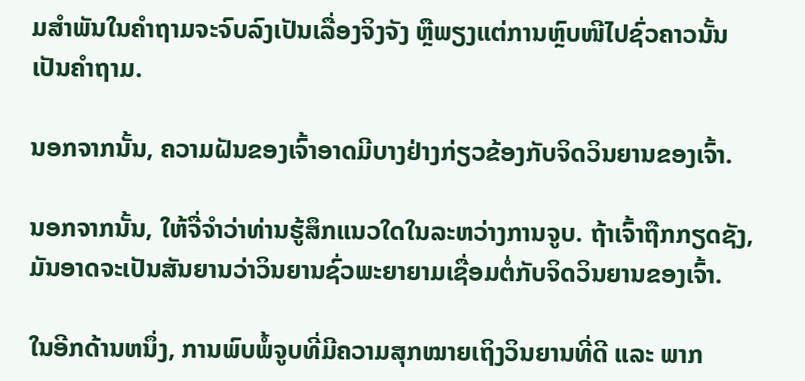ມສຳພັນໃນຄຳຖາມຈະຈົບລົງເປັນເລື່ອງຈິງຈັງ ຫຼືພຽງແຕ່ການຫຼົບໜີໄປຊົ່ວຄາວນັ້ນເປັນຄຳຖາມ.

ນອກຈາກນັ້ນ, ຄວາມຝັນຂອງເຈົ້າອາດມີບາງຢ່າງກ່ຽວຂ້ອງກັບຈິດວິນຍານຂອງເຈົ້າ.

ນອກຈາກນັ້ນ, ໃຫ້ຈື່ຈໍາວ່າທ່ານຮູ້ສຶກແນວໃດໃນລະຫວ່າງການຈູບ. ຖ້າເຈົ້າຖືກກຽດຊັງ, ມັນອາດຈະເປັນສັນຍານວ່າວິນຍານຊົ່ວພະຍາຍາມເຊື່ອມຕໍ່ກັບຈິດວິນຍານຂອງເຈົ້າ.

ໃນອີກດ້ານຫນຶ່ງ, ການພົບພໍ້ຈູບທີ່ມີຄວາມສຸກໝາຍເຖິງວິນຍານທີ່ດີ ແລະ ພາກ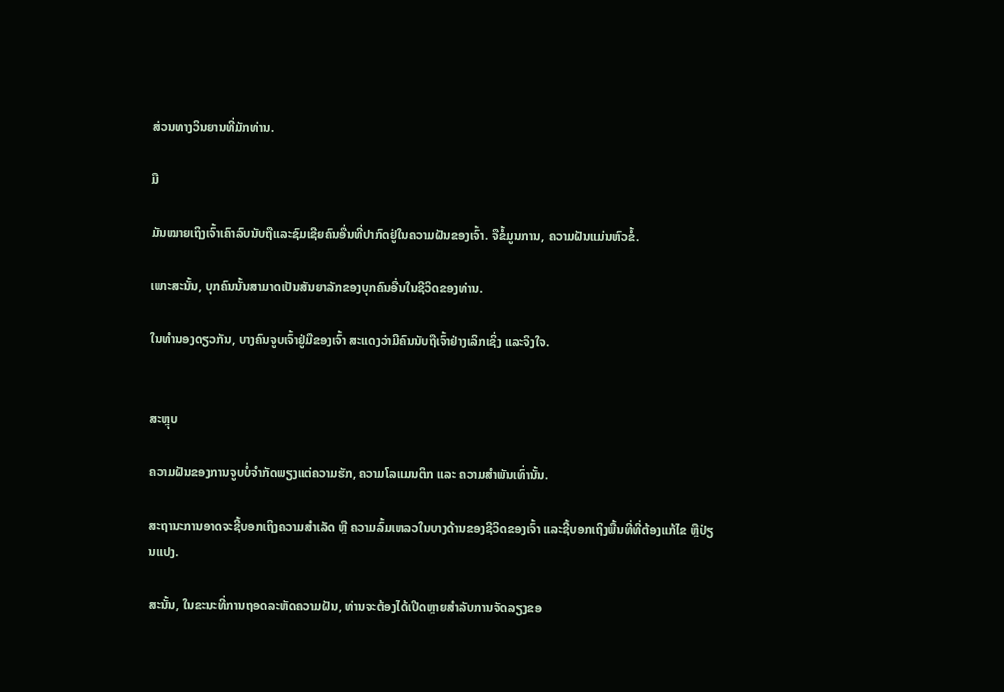ສ່ວນທາງວິນຍານທີ່ມັກທ່ານ.

ມື

ມັນໝາຍເຖິງເຈົ້າເຄົາລົບນັບຖືແລະຊົມເຊີຍຄົນອື່ນທີ່ປາກົດຢູ່ໃນຄວາມຝັນຂອງເຈົ້າ. ຈືຂໍ້ມູນການ, ຄວາມຝັນແມ່ນຫົວຂໍ້.

ເພາະສະນັ້ນ, ບຸກຄົນນັ້ນສາມາດເປັນສັນຍາລັກຂອງບຸກຄົນອື່ນໃນຊີວິດຂອງທ່ານ.

ໃນທຳນອງດຽວກັນ, ບາງຄົນຈູບເຈົ້າຢູ່ມືຂອງເຈົ້າ ສະແດງວ່າມີຄົນນັບຖືເຈົ້າຢ່າງເລິກເຊິ່ງ ແລະຈິງໃຈ.


ສະຫຼຸບ

ຄວາມຝັນຂອງການຈູບບໍ່ຈຳກັດພຽງແຕ່ຄວາມຮັກ, ຄວາມໂລແມນຕິກ ແລະ ຄວາມສຳພັນເທົ່ານັ້ນ.

ສະຖານະການອາດຈະຊີ້ບອກເຖິງຄວາມສຳເລັດ ຫຼື ຄວາມລົ້ມເຫລວໃນບາງດ້ານຂອງຊີວິດຂອງເຈົ້າ ແລະຊີ້ບອກເຖິງພື້ນທີ່ທີ່ຕ້ອງແກ້ໄຂ ຫຼືປ່ຽນແປງ.

ສະນັ້ນ, ໃນຂະນະທີ່ການຖອດລະຫັດຄວາມຝັນ, ທ່ານຈະຕ້ອງໄດ້ເປີດຫຼາຍສໍາລັບການຈັດລຽງຂອ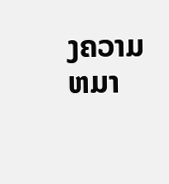ງຄວາມຫມາ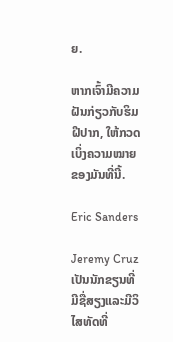ຍ.

ຫາກເຈົ້າມີຄວາມຝັນກ່ຽວກັບຮິມຝີປາກ, ໃຫ້ກວດເບິ່ງຄວາມໝາຍຂອງມັນທີ່ນີ້.

Eric Sanders

Jeremy Cruz ເປັນນັກຂຽນທີ່ມີຊື່ສຽງແລະມີວິໄສທັດທີ່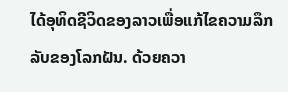ໄດ້ອຸທິດຊີວິດຂອງລາວເພື່ອແກ້ໄຂຄວາມລຶກລັບຂອງໂລກຝັນ. ດ້ວຍຄວາ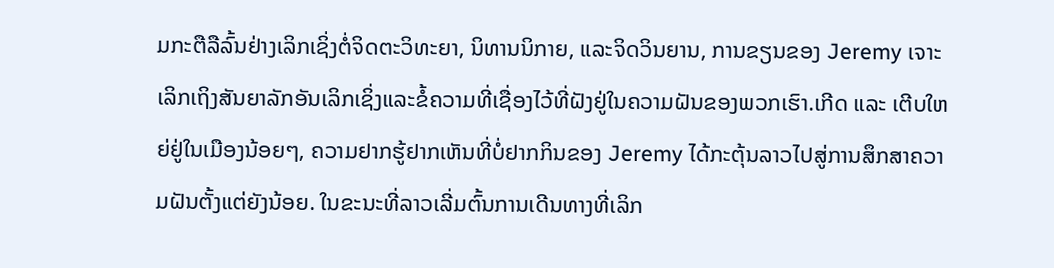ມກະຕືລືລົ້ນຢ່າງເລິກເຊິ່ງຕໍ່ຈິດຕະວິທະຍາ, ນິທານນິກາຍ, ແລະຈິດວິນຍານ, ການຂຽນຂອງ Jeremy ເຈາະເລິກເຖິງສັນຍາລັກອັນເລິກເຊິ່ງແລະຂໍ້ຄວາມທີ່ເຊື່ອງໄວ້ທີ່ຝັງຢູ່ໃນຄວາມຝັນຂອງພວກເຮົາ.ເກີດ ແລະ ເຕີບໃຫຍ່ຢູ່ໃນເມືອງນ້ອຍໆ, ຄວາມຢາກຮູ້ຢາກເຫັນທີ່ບໍ່ຢາກກິນຂອງ Jeremy ໄດ້ກະຕຸ້ນລາວໄປສູ່ການສຶກສາຄວາມຝັນຕັ້ງແຕ່ຍັງນ້ອຍ. ໃນຂະນະທີ່ລາວເລີ່ມຕົ້ນການເດີນທາງທີ່ເລິກ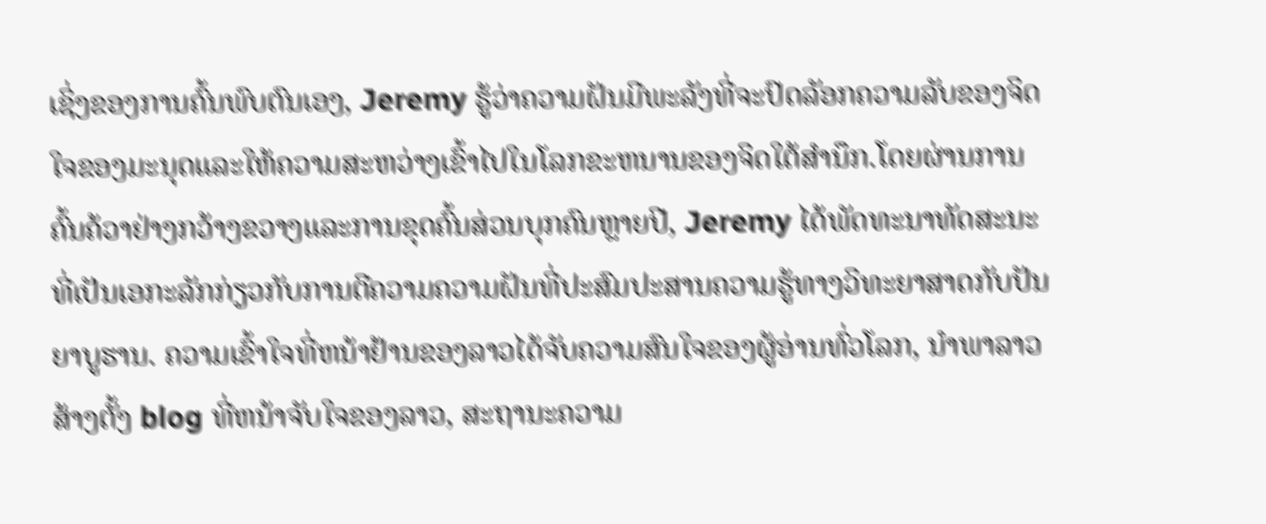ເຊິ່ງຂອງການຄົ້ນພົບຕົນເອງ, Jeremy ຮູ້ວ່າຄວາມຝັນມີພະລັງທີ່ຈະປົດລັອກຄວາມລັບຂອງຈິດໃຈຂອງມະນຸດແລະໃຫ້ຄວາມສະຫວ່າງເຂົ້າໄປໃນໂລກຂະຫນານຂອງຈິດໃຕ້ສໍານຶກ.ໂດຍຜ່ານການຄົ້ນຄ້ວາຢ່າງກວ້າງຂວາງແລະການຂຸດຄົ້ນສ່ວນບຸກຄົນຫຼາຍປີ, Jeremy ໄດ້ພັດທະນາທັດສະນະທີ່ເປັນເອກະລັກກ່ຽວກັບການຕີຄວາມຄວາມຝັນທີ່ປະສົມປະສານຄວາມຮູ້ທາງວິທະຍາສາດກັບປັນຍາບູຮານ. ຄວາມເຂົ້າໃຈທີ່ຫນ້າຢ້ານຂອງລາວໄດ້ຈັບຄວາມສົນໃຈຂອງຜູ້ອ່ານທົ່ວໂລກ, ນໍາພາລາວສ້າງຕັ້ງ blog ທີ່ຫນ້າຈັບໃຈຂອງລາວ, ສະຖານະຄວາມ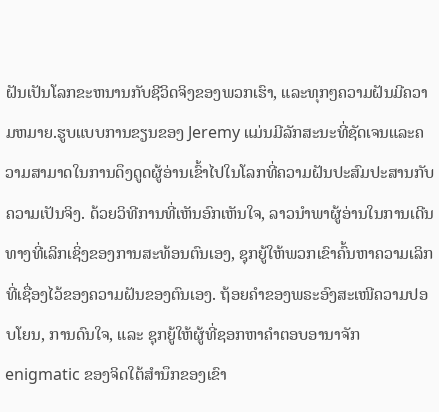ຝັນເປັນໂລກຂະຫນານກັບຊີວິດຈິງຂອງພວກເຮົາ, ແລະທຸກໆຄວາມຝັນມີຄວາມຫມາຍ.ຮູບແບບການຂຽນຂອງ Jeremy ແມ່ນມີລັກສະນະທີ່ຊັດເຈນແລະຄວາມສາມາດໃນການດຶງດູດຜູ້ອ່ານເຂົ້າໄປໃນໂລກທີ່ຄວາມຝັນປະສົມປະສານກັບຄວາມເປັນຈິງ. ດ້ວຍວິທີການທີ່ເຫັນອົກເຫັນໃຈ, ລາວນໍາພາຜູ້ອ່ານໃນການເດີນທາງທີ່ເລິກເຊິ່ງຂອງການສະທ້ອນຕົນເອງ, ຊຸກຍູ້ໃຫ້ພວກເຂົາຄົ້ນຫາຄວາມເລິກທີ່ເຊື່ອງໄວ້ຂອງຄວາມຝັນຂອງຕົນເອງ. ຖ້ອຍຄຳຂອງພຣະອົງສະເໜີຄວາມປອບໂຍນ, ການດົນໃຈ, ແລະ ຊຸກຍູ້ໃຫ້ຜູ້ທີ່ຊອກຫາຄຳຕອບອານາຈັກ enigmatic ຂອງຈິດໃຕ້ສໍານຶກຂອງເຂົາ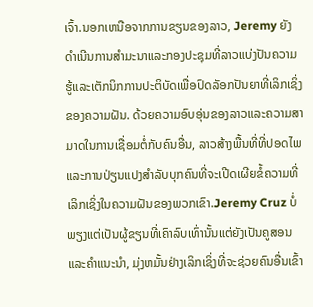ເຈົ້າ.ນອກເຫນືອຈາກການຂຽນຂອງລາວ, Jeremy ຍັງດໍາເນີນການສໍາມະນາແລະກອງປະຊຸມທີ່ລາວແບ່ງປັນຄວາມຮູ້ແລະເຕັກນິກການປະຕິບັດເພື່ອປົດລັອກປັນຍາທີ່ເລິກເຊິ່ງຂອງຄວາມຝັນ. ດ້ວຍຄວາມອົບອຸ່ນຂອງລາວແລະຄວາມສາມາດໃນການເຊື່ອມຕໍ່ກັບຄົນອື່ນ, ລາວສ້າງພື້ນທີ່ທີ່ປອດໄພແລະການປ່ຽນແປງສໍາລັບບຸກຄົນທີ່ຈະເປີດເຜີຍຂໍ້ຄວາມທີ່ເລິກເຊິ່ງໃນຄວາມຝັນຂອງພວກເຂົາ.Jeremy Cruz ບໍ່ພຽງແຕ່ເປັນຜູ້ຂຽນທີ່ເຄົາລົບເທົ່ານັ້ນແຕ່ຍັງເປັນຄູສອນແລະຄໍາແນະນໍາ, ມຸ່ງຫມັ້ນຢ່າງເລິກເຊິ່ງທີ່ຈະຊ່ວຍຄົນອື່ນເຂົ້າ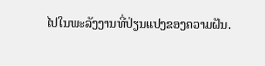ໄປໃນພະລັງງານທີ່ປ່ຽນແປງຂອງຄວາມຝັນ.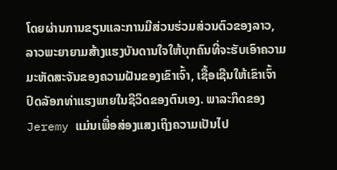ໂດຍຜ່ານການຂຽນແລະການມີສ່ວນຮ່ວມສ່ວນຕົວຂອງລາວ, ລາວພະຍາຍາມສ້າງແຮງບັນດານໃຈໃຫ້ບຸກຄົນທີ່ຈະຮັບເອົາຄວາມມະຫັດສະຈັນຂອງຄວາມຝັນຂອງເຂົາເຈົ້າ, ເຊື້ອເຊີນໃຫ້ເຂົາເຈົ້າປົດລັອກທ່າແຮງພາຍໃນຊີວິດຂອງຕົນເອງ. ພາລະກິດຂອງ Jeremy ແມ່ນເພື່ອສ່ອງແສງເຖິງຄວາມເປັນໄປ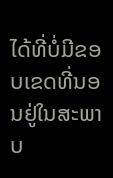ໄດ້ທີ່ບໍ່ມີຂອບເຂດທີ່ນອນຢູ່ໃນສະພາບ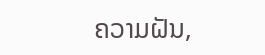ຄວາມຝັນ,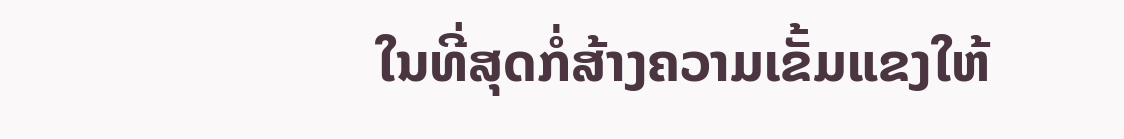ໃນທີ່ສຸດກໍ່ສ້າງຄວາມເຂັ້ມແຂງໃຫ້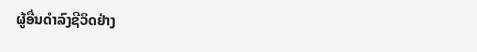ຜູ້ອື່ນດໍາລົງຊີວິດຢ່າງ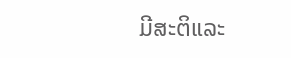ມີສະຕິແລະ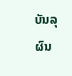ບັນລຸຜົນ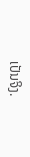ເປັນຈິງ.